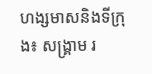ហង្សមាសនិងទីក្រុង៖ សង្គ្រាម រ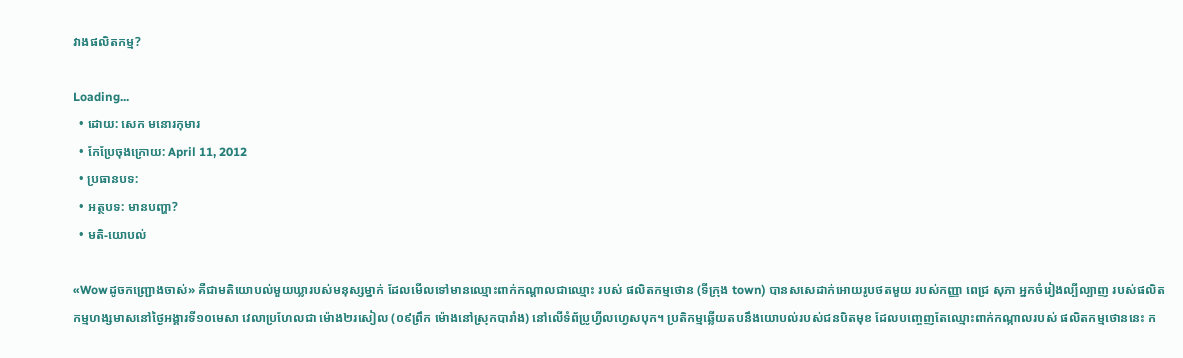វាងផលិតកម្ម?

Loading...
  • ដោយ: សេក មនោរកុមារ
  • កែប្រែចុងក្រោយ: April 11, 2012
  • ប្រធានបទ:
  • អត្ថបទ: មានបញ្ហា?
  • មតិ-យោបល់

«Wowដូចកញ្ជ្រោងចាស់» គឺជាមតិយោបល់មួយឃ្លារបស់មនុស្សម្នាក់ ដែលមើលទៅមានឈ្មោះពាក់កណ្ដាលជាឈ្មោះ របស់ ផលិតកម្មថោន (ទីក្រុង town) បានសសេដាក់អោយរូបថតមួយ របស់កញ្ញា ពេជ្រ សុភា អ្នកចំរៀងល្បីល្បាញ របស់ផលិតកម្មហង្សមាសនៅថ្ងៃអង្គារទី១០មេសា វេលាប្រហែលជា ម៉ោង២រសៀល (០៩ព្រឹក ម៉ោងនៅស្រុកបារាំង) នៅលើទំព័ប្រូហ្វីលហ្វេសបុក។ ប្រតិកម្មឆ្លើយតបនឹងយោបល់របស់ជនបិតមុខ ដែលបញ្ចេញតែឈ្មោះពាក់កណ្កាលរបស់ ផលិតកម្មថោននេះ ក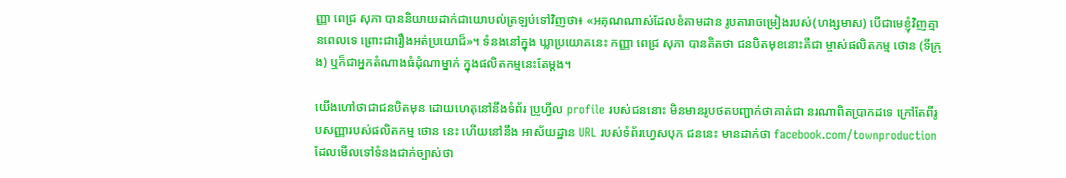ញ្ញា ពេជ្រ សុភា បាននិយាយដាក់ជាយោបល់ត្រឡប់ទៅវិញថា៖ «អគុណណាស់ដែលខំតាមដាន រូបតារាចម្រៀងរបស់(ហង្សមាស) បើជាមេខ្ញុំវិញគ្មានពេលទេ ព្រោះជារឿងអត់ប្រយោជ៏»។ ទំនងនៅក្នុង ឃ្លាប្រយោគនេះ កញ្ញា ពេជ្រ សុភា បានគិតថា ជនបិតមុខនោះគឺជា ម្ចាស់ផលិតកម្ម ថោន (ទីក្រុង) ឬក៏ជាអ្នកតំណាងធំដុំណាម្នាក់ ក្នុងផលិតកម្មនេះតែម្ដង។

យើងហៅថាជាជនបិតមុន ដោយហេតុនៅនឹងទំព័រ ប្រូហ្វីល profile របស់ជននោះ មិនមានរូបថតបញ្ជាក់ថាគាត់ជា នរណាពិតប្រាកដទេ ក្រៅតែពីរូបសញ្ញារបស់ផលិតកម្ម ថោន នេះ ហើយនៅនឹង អាស័យដ្ឋាន URL របស់ទំព័រហ្វេសបុក ជននេះ មានដាក់ថា facebook.com/townproduction ដែលមើលទៅទំនងជាក់ច្បាស់ថា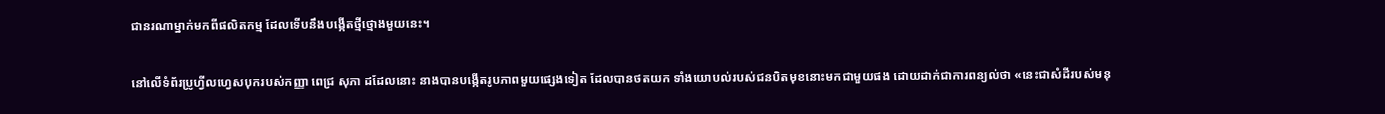ជានរណាម្នាក់មកពីផលិតកម្ម ដែលទើបនឹងបង្កើតថ្មីថ្មោងមួយនេះ។

នៅលើទំព័រប្រូហ្វីលហ្វេសបុករបស់កញ្ញា ពេជ្រ សុភា ដដែលនោះ នាងបានបង្កើតរូបភាពមួយផ្សេងទៀត ដែលបានថតយក ទាំងយោបល់របស់ជនបិតមុខនោះមកជាមួយផង ដោយដាក់ជាការពន្យល់ថា «នេះជាសំដីរបស់មនុ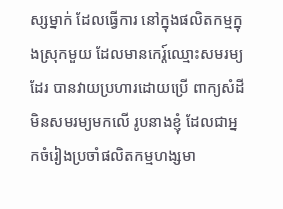ស្សម្នាក់ ដែលធ្វើការ នៅក្នុងផលិតកម្មក្នុងស្រុកមួយ ដែលមានកេរ្ត៍ឈ្មោះសមរម្យដែរ បានវាយប្រហារដោយប្រើ ពាក្យសំដីមិនសមរម្យមកលើ រូបនាងខ្ញុំ ដែលជាអ្នកចំរៀងប្រចាំផលិតកម្មហង្សមា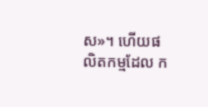ស»។ ហើយផលិតកម្មដែល ក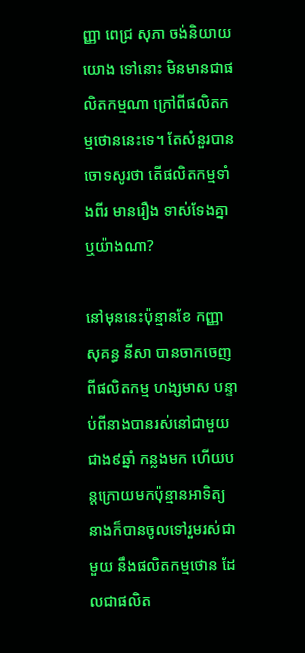ញ្ញា ពេជ្រ សុភា ចង់និយាយយោង ទៅនោះ មិនមានជាផលិតកម្មណា ក្រៅពីផលិតកម្មថោននេះទេ។ តែសំនួរបានចោទសូរថា តើផលិតកម្មទាំងពីរ មានរឿង ទាស់ទែងគ្នាឬយ៉ាងណា?

នៅមុននេះប៉ុន្មានខែ កញ្ញា សុគន្ធ នីសា បានចាកចេញពីផលិតកម្ម ហង្សមាស បន្ទាប់ពីនាងបានរស់នៅជាមួយ ជាង៩ឆ្នាំ កន្លងមក ហើយបន្តក្រោយមកប៉ុន្មានអាទិត្យ នាងក៏បានចូលទៅរួមរស់ជាមួយ នឹងផលិតកម្មថោន ដែលជាផលិត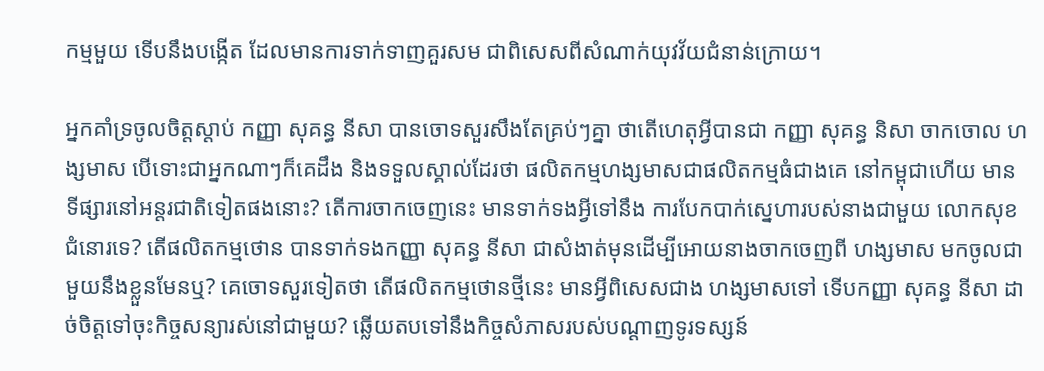កម្មមួយ ទើបនឹងបង្កើត ដែលមានការទាក់ទាញគួរសម ជាពិសេសពីសំណាក់យុវវ័យជំនាន់ក្រោយ។

អ្នកគាំទ្រចូលចិត្តស្ដាប់ កញ្ញា សុគន្ធ នីសា បានចោទសួរសឹងតែគ្រប់ៗគ្នា ថាតើហេតុអ្វីបានជា កញ្ញា សុគន្ធ និសា ចាកចោល ហង្សមាស បើទោះជាអ្នកណាៗក៏គេដឹង និងទទួលស្គាល់ដែរថា ផលិតកម្មហង្សមាសជាផលិតកម្មធំជាងគេ នៅកម្ពុជាហើយ មានទីផ្សារនៅអន្តរជាតិទៀតផងនោះ? តើការចាកចេញនេះ មានទាក់ទងអ្វីទៅនឹង ការបែកបាក់ស្នេហារបស់នាងជាមួយ លោកសុខ ជំនោរទេ? តើផលិតកម្មថោន បានទាក់ទងកញ្ញា សុគន្ធ នីសា ជាសំងាត់មុនដើម្បីអោយនាងចាកចេញពី ហង្សមាស មកចូលជាមួយនឹងខ្លួនមែនឬ? គេចោទសួរទៀតថា តើផលិតកម្មថោនថ្មីនេះ មានអ្វីពិសេសជាង ហង្សមាសទៅ ទើបកញ្ញា សុគន្ធ នីសា ដាច់ចិត្តទៅចុះកិច្ចសន្យារស់នៅជាមួយ? ឆ្លើយតបទៅនឹងកិច្ចសំភាសរបស់បណ្ដាញទូរទស្សន៍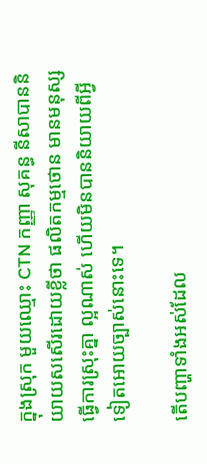ក្នុងស្រុក មួយឈ្មោះ CTN កញ្ញា សុគន្ធ នីសាបាននិយាយសសើរដោយខ្លីថា ផលិតកម្មថោន មានមនុស្សធ្វើការស្រុះគ្នា ល្អណាស់ ហើយមិនបាននិយាយពីអ្វីទៀតអោយច្បាស់នោះទេ។

តើបញ្ហាទាំងអស់ដែល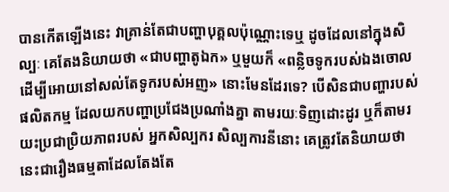បានកើតឡើងនេះ វាគ្រាន់តែជាបញ្ហាបុគ្គលប៉ុណ្ណោះទេឬ ដូចដែលនៅក្នុងសិល្បៈ គេតែងនិយាយថា «ជាបញ្ហាតូឯក» ឬមួយក៏ «ពន្លិចទូករបស់ឯងចោល ដើម្បីអោយនៅសល់តែទូករបស់អញ» នោះមែនដែរទេ? បើសិនជាបញ្ហារបស់ផលិតកម្ម ដែលយកបញ្ហាប្រជែងប្រណាំងគ្នា តាមរយៈទិញដោះដូរ ឬក៏តាមរយះប្រជាប្រិយភាពរបស់ អ្នកសិល្បករ សិល្បការនីនោះ គេត្រូវតែនិយាយថា នេះជារឿងធម្មតាដែលតែងតែ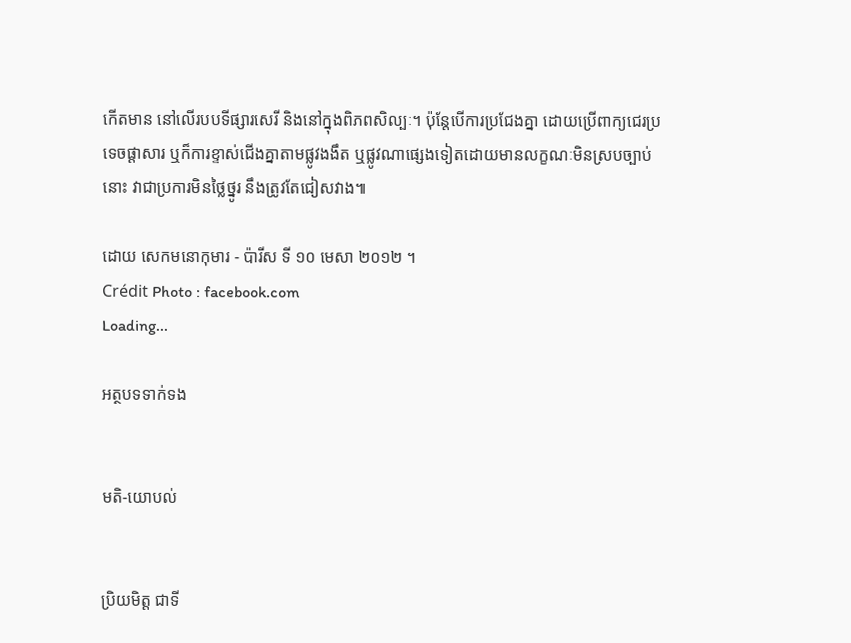កើតមាន នៅលើរបបទីផ្សារសេរី និងនៅក្នុងពិភពសិល្បៈ។ ប៉ុន្តែបើការប្រជែងគ្នា ដោយប្រើពាក្យជេរប្រទេចផ្ដាសារ ឬក៏ការខ្ទាស់ជើងគ្នាតាមផ្លូវងងឹត ឬផ្លូវណាផ្សេងទៀតដោយមានលក្ខណៈមិនស្របច្បាប់នោះ វាជាប្រការមិនថ្លៃថ្នូរ នឹងត្រូវតែជៀសវាង៕

ដោយ សេកមនោកុមារ - ប៉ារីស ទី ១០ មេសា ២០១២ ។
Crédit Photo : facebook.com
Loading...

អត្ថបទទាក់ទង


មតិ-យោបល់


ប្រិយមិត្ត ជាទី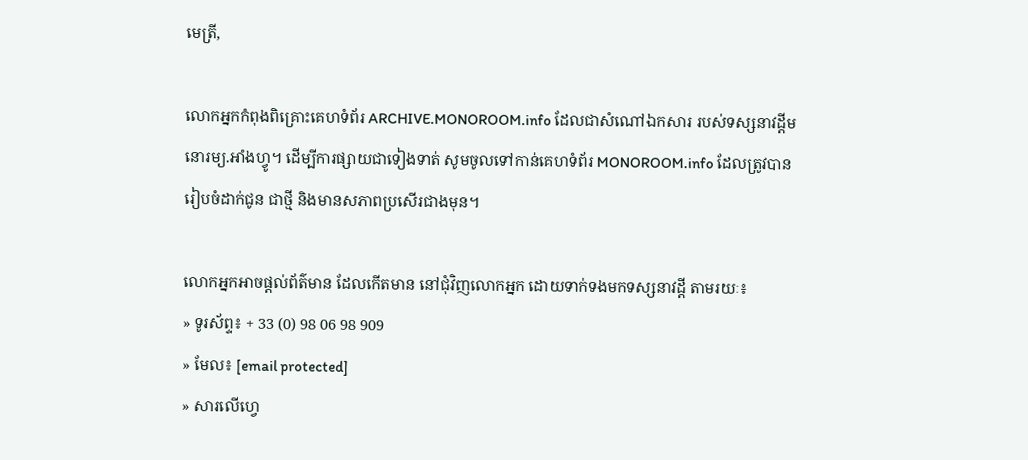មេត្រី,

លោកអ្នកកំពុងពិគ្រោះគេហទំព័រ ARCHIVE.MONOROOM.info ដែលជាសំណៅឯកសារ របស់ទស្សនាវដ្ដីមនោរម្យ.អាំងហ្វូ។ ដើម្បីការផ្សាយជាទៀងទាត់ សូមចូលទៅកាន់គេហទំព័រ MONOROOM.info ដែលត្រូវបានរៀបចំដាក់ជូន ជាថ្មី និងមានសភាពប្រសើរជាងមុន។

លោកអ្នកអាចផ្ដល់ព័ត៌មាន ដែលកើតមាន នៅជុំវិញលោកអ្នក ដោយទាក់ទងមកទស្សនាវដ្ដី តាមរយៈ៖
» ទូរស័ព្ទ៖ + 33 (0) 98 06 98 909
» មែល៖ [email protected]
» សារលើហ្វេ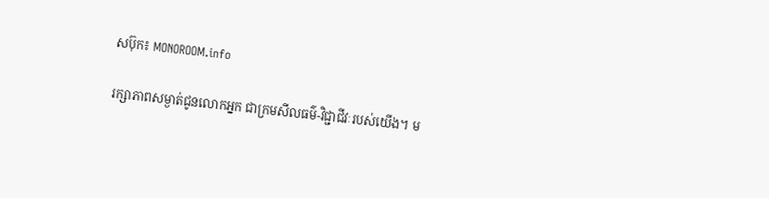សប៊ុក៖ MONOROOM.info

រក្សាភាពសម្ងាត់ជូនលោកអ្នក ជាក្រមសីលធម៌-វិជ្ជាជីវៈរបស់យើង។ ម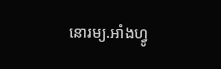នោរម្យ.អាំងហ្វូ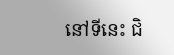នៅទីនេះ ជិ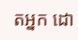តអ្នក ដោ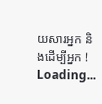យសារអ្នក និងដើម្បីអ្នក !
Loading...